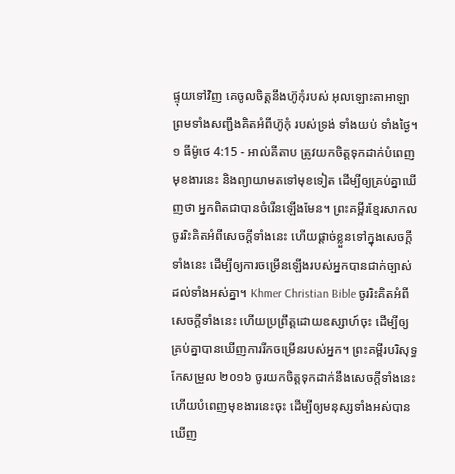ផ្ទុយទៅវិញ គេចូលចិត្តនឹងហ៊ូកុំរបស់ អុលឡោះតាអាឡា ព្រមទាំងសញ្ជឹងគិតអំពីហ៊ូកុំ របស់ទ្រង់ ទាំងយប់ ទាំងថ្ងៃ។
១ ធីម៉ូថេ 4:15 - អាល់គីតាប ត្រូវយកចិត្ដទុកដាក់បំពេញមុខងារនេះ និងព្យាយាមតទៅមុខទៀត ដើម្បីឲ្យគ្រប់គ្នាឃើញថា អ្នកពិតជាបានចំរើនឡើងមែន។ ព្រះគម្ពីរខ្មែរសាកល ចូររិះគិតអំពីសេចក្ដីទាំងនេះ ហើយផ្ដាច់ខ្លួនទៅក្នុងសេចក្ដីទាំងនេះ ដើម្បីឲ្យការចម្រើនឡើងរបស់អ្នកបានជាក់ច្បាស់ដល់ទាំងអស់គ្នា។ Khmer Christian Bible ចូររិះគិតអំពីសេចក្ដីទាំងនេះ ហើយប្រព្រឹត្ដដោយឧស្សាហ៍ចុះ ដើម្បីឲ្យគ្រប់គ្នាបានឃើញការរីកចម្រើនរបស់អ្នក។ ព្រះគម្ពីរបរិសុទ្ធកែសម្រួល ២០១៦ ចូរយកចិត្តទុកដាក់នឹងសេចក្ដីទាំងនេះ ហើយបំពេញមុខងារនេះចុះ ដើម្បីឲ្យមនុស្សទាំងអស់បានឃើញ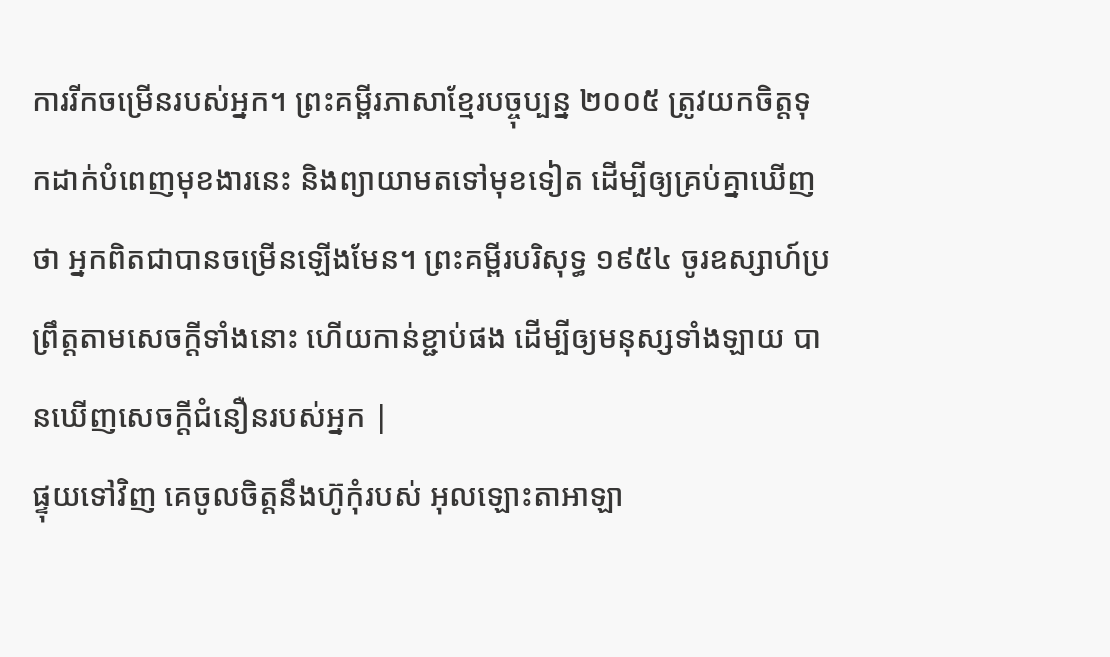ការរីកចម្រើនរបស់អ្នក។ ព្រះគម្ពីរភាសាខ្មែរបច្ចុប្បន្ន ២០០៥ ត្រូវយកចិត្តទុកដាក់បំពេញមុខងារនេះ និងព្យាយាមតទៅមុខទៀត ដើម្បីឲ្យគ្រប់គ្នាឃើញថា អ្នកពិតជាបានចម្រើនឡើងមែន។ ព្រះគម្ពីរបរិសុទ្ធ ១៩៥៤ ចូរឧស្សាហ៍ប្រព្រឹត្តតាមសេចក្ដីទាំងនោះ ហើយកាន់ខ្ជាប់ផង ដើម្បីឲ្យមនុស្សទាំងឡាយ បានឃើញសេចក្ដីជំនឿនរបស់អ្នក |
ផ្ទុយទៅវិញ គេចូលចិត្តនឹងហ៊ូកុំរបស់ អុលឡោះតាអាឡា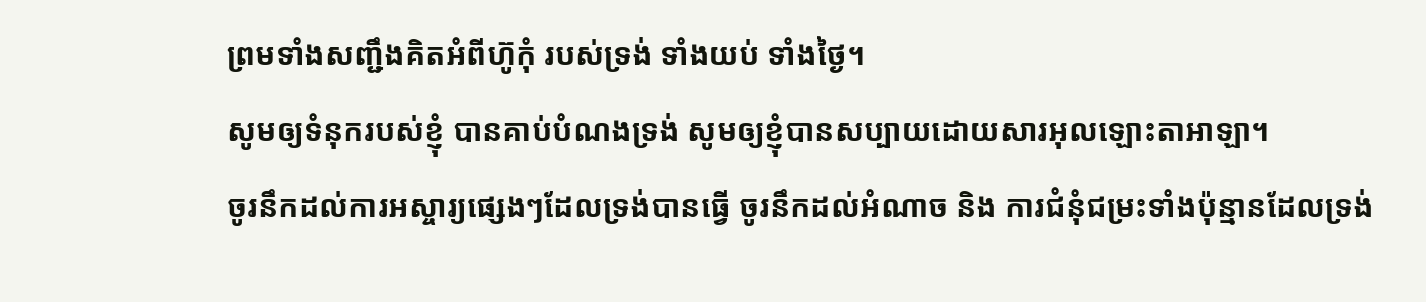ព្រមទាំងសញ្ជឹងគិតអំពីហ៊ូកុំ របស់ទ្រង់ ទាំងយប់ ទាំងថ្ងៃ។
សូមឲ្យទំនុករបស់ខ្ញុំ បានគាប់បំណងទ្រង់ សូមឲ្យខ្ញុំបានសប្បាយដោយសារអុលឡោះតាអាឡា។
ចូរនឹកដល់ការអស្ចារ្យផ្សេងៗដែលទ្រង់បានធ្វើ ចូរនឹកដល់អំណាច និង ការជំនុំជម្រះទាំងប៉ុន្មានដែលទ្រង់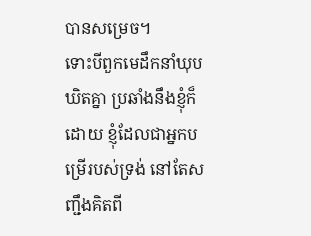បានសម្រេច។
ទោះបីពួកមេដឹកនាំឃុបឃិតគ្នា ប្រឆាំងនឹងខ្ញុំក៏ដោយ ខ្ញុំដែលជាអ្នកបម្រើរបស់ទ្រង់ នៅតែសញ្ជឹងគិតពី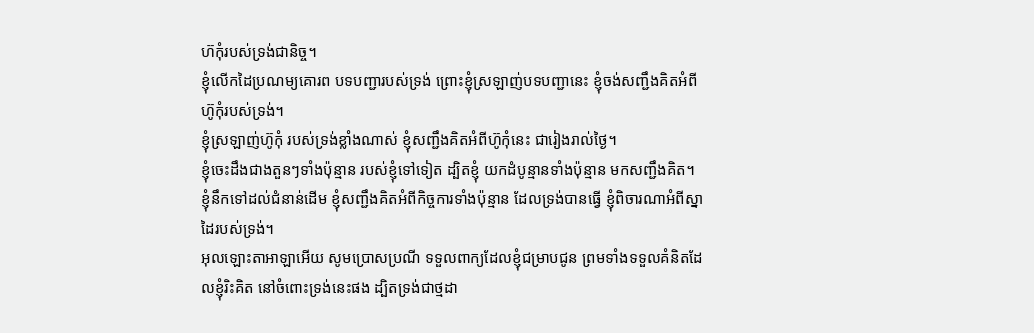ហ៊កុំរបស់ទ្រង់ជានិច្ច។
ខ្ញុំលើកដៃប្រណម្យគោរព បទបញ្ជារបស់ទ្រង់ ព្រោះខ្ញុំស្រឡាញ់បទបញ្ជានេះ ខ្ញុំចង់សញ្ជឹងគិតអំពីហ៊ូកុំរបស់ទ្រង់។
ខ្ញុំស្រឡាញ់ហ៊ូកុំ របស់ទ្រង់ខ្លាំងណាស់ ខ្ញុំសញ្ជឹងគិតអំពីហ៊ូកុំនេះ ជារៀងរាល់ថ្ងៃ។
ខ្ញុំចេះដឹងជាងតួនៗទាំងប៉ុន្មាន របស់ខ្ញុំទៅទៀត ដ្បិតខ្ញុំ យកដំបូន្មានទាំងប៉ុន្មាន មកសញ្ជឹងគិត។
ខ្ញុំនឹកទៅដល់ជំនាន់ដើម ខ្ញុំសញ្ជឹងគិតអំពីកិច្ចការទាំងប៉ុន្មាន ដែលទ្រង់បានធ្វើ ខ្ញុំពិចារណាអំពីស្នាដៃរបស់ទ្រង់។
អុលឡោះតាអាឡាអើយ សូមប្រោសប្រណី ទទួលពាក្យដែលខ្ញុំជម្រាបជូន ព្រមទាំងទទួលគំនិតដែលខ្ញុំរិះគិត នៅចំពោះទ្រង់នេះផង ដ្បិតទ្រង់ជាថ្មដា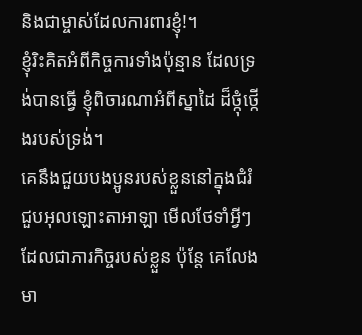និងជាម្ចាស់ដែលការពារខ្ញុំ!។
ខ្ញុំរិះគិតអំពីកិច្ចការទាំងប៉ុន្មាន ដែលទ្រង់បានធ្វើ ខ្ញុំពិចារណាអំពីស្នាដៃ ដ៏ថ្កុំថ្កើងរបស់ទ្រង់។
គេនឹងជួយបងប្អូនរបស់ខ្លួននៅក្នុងជំរំជួបអុលឡោះតាអាឡា មើលថែទាំអ្វីៗដែលជាភារកិច្ចរបស់ខ្លួន ប៉ុន្តែ គេលែងមា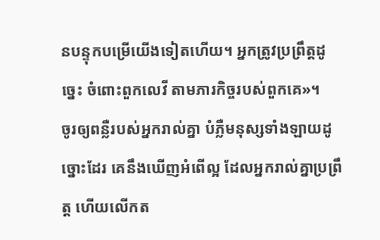នបន្ទុកបម្រើយើងទៀតហើយ។ អ្នកត្រូវប្រព្រឹត្តដូច្នេះ ចំពោះពួកលេវី តាមភារកិច្ចរបស់ពួកគេ»។
ចូរឲ្យពន្លឺរបស់អ្នករាល់គ្នា បំភ្លឺមនុស្សទាំងឡាយដូច្នោះដែរ គេនឹងឃើញអំពើល្អ ដែលអ្នករាល់គ្នាប្រព្រឹត្ដ ហើយលើកត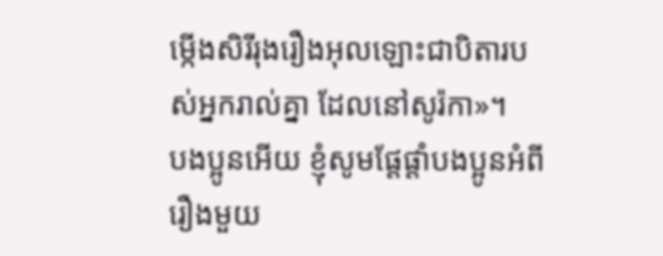ម្កើងសិរីរុងរឿងអុលឡោះជាបិតារបស់អ្នករាល់គ្នា ដែលនៅសូរ៉កា»។
បងប្អូនអើយ ខ្ញុំសូមផ្ដែផ្ដាំបងប្អូនអំពីរឿងមួយ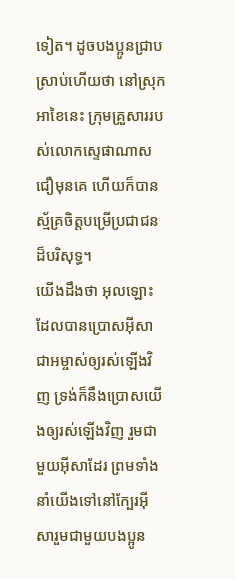ទៀត។ ដូចបងប្អូនជ្រាបស្រាប់ហើយថា នៅស្រុកអាខៃនេះ ក្រុមគ្រួសាររបស់លោកស្ទេផាណាសជឿមុនគេ ហើយក៏បានស្ម័គ្រចិត្ដបម្រើប្រជាជនដ៏បរិសុទ្ធ។
យើងដឹងថា អុលឡោះដែលបានប្រោសអ៊ីសាជាអម្ចាស់ឲ្យរស់ឡើងវិញ ទ្រង់ក៏នឹងប្រោសយើងឲ្យរស់ឡើងវិញ រួមជាមួយអ៊ីសាដែរ ព្រមទាំងនាំយើងទៅនៅក្បែរអ៊ីសារួមជាមួយបងប្អូន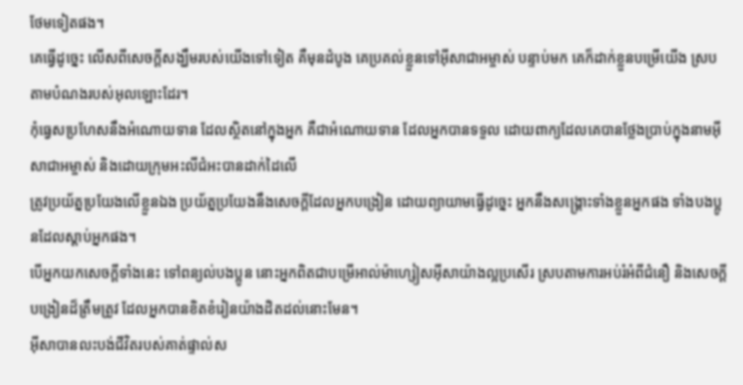ថែមទៀតផង។
គេធ្វើដូច្នេះ លើសពីសេចក្ដីសង្ឃឹមរបស់យើងទៅទៀត គឺមុនដំបូង គេប្រគល់ខ្លួនទៅអ៊ីសាជាអម្ចាស់ បន្ទាប់មក គេក៏ដាក់ខ្លួនបម្រើយើង ស្របតាមបំណងរបស់អុលឡោះដែរ។
កុំធ្វេសប្រហែសនឹងអំណោយទាន ដែលស្ថិតនៅក្នុងអ្នក គឺជាអំណោយទាន ដែលអ្នកបានទទួល ដោយពាក្យដែលគេបានថ្លែងប្រាប់ក្នុងនាមអ៊ីសាជាអម្ចាស់ និងដោយក្រុមអះលីជំអះបានដាក់ដៃលើ
ត្រូវប្រយ័ត្នប្រយែងលើខ្លួនឯង ប្រយ័ត្នប្រយែងនឹងសេចក្ដីដែលអ្នកបង្រៀន ដោយព្យាយាមធ្វើដូច្នេះ អ្នកនឹងសង្គ្រោះទាំងខ្លួនអ្នកផង ទាំងបងប្អូនដែលស្ដាប់អ្នកផង។
បើអ្នកយកសេចក្ដីទាំងនេះ ទៅពន្យល់បងប្អូន នោះអ្នកពិតជាបម្រើអាល់ម៉ាហ្សៀសអ៊ីសាយ៉ាងល្អប្រសើរ ស្របតាមការអប់រំអំពីជំនឿ និងសេចក្ដីបង្រៀនដ៏ត្រឹមត្រូវ ដែលអ្នកបានខិតខំរៀនយ៉ាងដិតដល់នោះមែន។
អ៊ីសាបានលះបង់ជីវិតរបស់គាត់ផ្ទាល់ស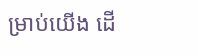ម្រាប់យើង ដើ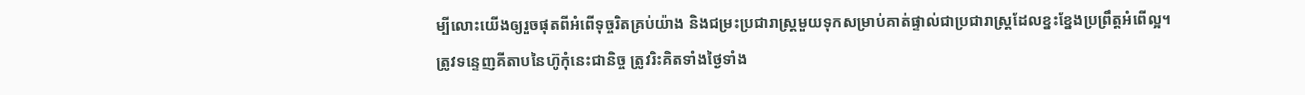ម្បីលោះយើងឲ្យរួចផុតពីអំពើទុច្ចរិតគ្រប់យ៉ាង និងជម្រះប្រជារាស្ដ្រមួយទុកសម្រាប់គាត់ផ្ទាល់ជាប្រជារាស្ដ្រដែលខ្នះខ្នែងប្រព្រឹត្ដអំពើល្អ។
ត្រូវទន្ទេញគីតាបនៃហ៊ូកុំនេះជានិច្ច ត្រូវរិះគិតទាំងថ្ងៃទាំង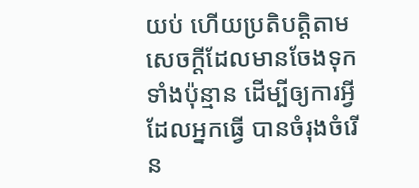យប់ ហើយប្រតិបត្តិតាមសេចក្តីដែលមានចែងទុកទាំងប៉ុន្មាន ដើម្បីឲ្យការអ្វីដែលអ្នកធ្វើ បានចំរុងចំរើន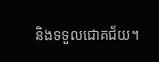និងទទួលជោគជ័យ។